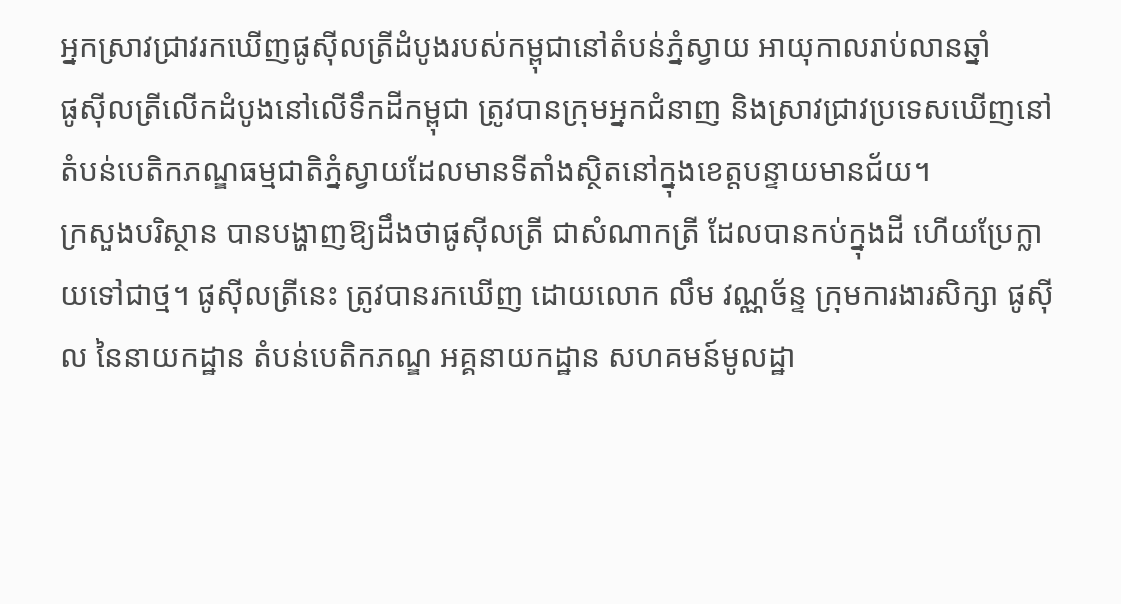អ្នកស្រាវជ្រាវរកឃើញផូស៊ីលត្រីដំបូងរបស់កម្ពុជានៅតំបន់ភ្នំស្វាយ អាយុកាលរាប់លានឆ្នាំ
ផូស៊ីលត្រីលើកដំបូងនៅលើទឹកដីកម្ពុជា ត្រូវបានក្រុមអ្នកជំនាញ និងស្រាវជ្រាវប្រទេសឃើញនៅតំបន់បេតិកភណ្ឌធម្មជាតិភ្នំស្វាយដែលមានទីតាំងស្ថិតនៅក្នុងខេត្តបន្ទាយមានជ័យ។
ក្រសួងបរិស្ថាន បានបង្ហាញឱ្យដឹងថាផូស៊ីលត្រី ជាសំណាកត្រី ដែលបានកប់ក្នុងដី ហើយប្រែក្លាយទៅជាថ្ម។ ផូស៊ីលត្រីនេះ ត្រូវបានរកឃើញ ដោយលោក លឹម វណ្ណច័ន្ទ ក្រុមការងារសិក្សា ផូស៊ីល នៃនាយកដ្ឋាន តំបន់បេតិកភណ្ឌ អគ្គនាយកដ្ឋាន សហគមន៍មូលដ្ឋា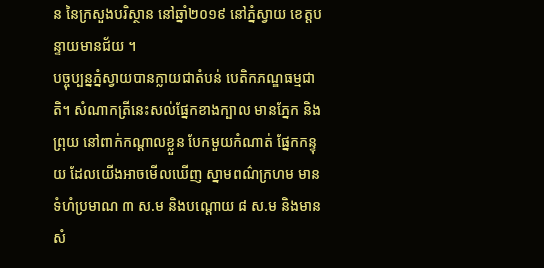ន នៃក្រសួងបរិស្ថាន នៅឆ្នាំ២០១៩ នៅភ្នំស្វាយ ខេត្តបន្ទាយមានជ័យ ។
បច្ចុប្បន្នភ្នំស្វាយបានក្លាយជាតំបន់ បេតិកភណ្ឌធម្មជាតិ។ សំណាកត្រីនេះសល់ផ្នែកខាងក្បាល មានភ្នែក និង ព្រុយ នៅពាក់កណ្ដាលខ្លួន បែកមួយកំណាត់ ផ្នែកកន្ទុយ ដែលយើងអាចមើលឃើញ ស្នាមពណ៌ក្រហម មានទំហំប្រមាណ ៣ ស.ម និងបណ្ដោយ ៨ ស.ម និងមានសំ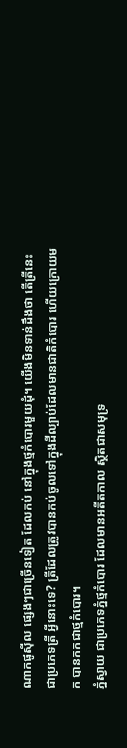ណាកផូស៊ីល ផ្សេងៗជាច្រើនទៀត ដែលកប់ នៅក្នុងថ្មកំបោរមួយដុំ។ យើងមិនទាន់ដឹងថា តើត្រីនេះ ជាប្រភេទត្រី អ្វីនោះទេ? ត្រីដែលត្រូវបានកប់ចូលទៅក្នុងដីល្បាប់ដែលមានជាតិកំបោរ ហើយក្រោយមក បានកកជាថ្មកំបោរ។
ភ្នំស្វាយ ជាប្រភេទភ្នំថ្មកំបោរ ដែលមានអតីតកាល ស្ថិតជាសមុទ្រ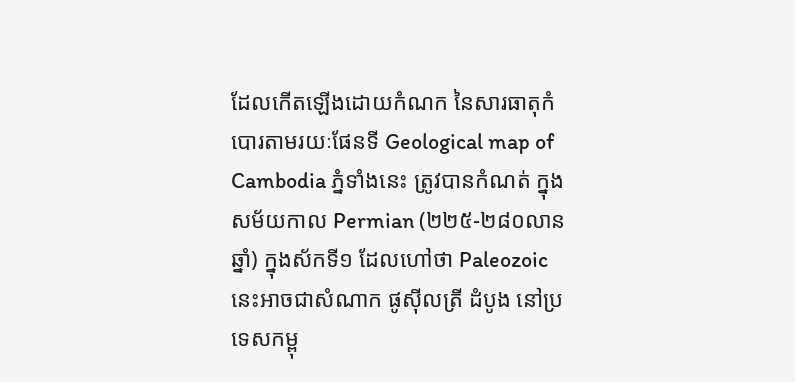ដែលកើតឡើងដោយកំណក នៃសារធាតុកំបោរតាមរយៈផែនទី Geological map of Cambodia ភ្នំទាំងនេះ ត្រូវបានកំណត់ ក្នុងសម័យកាល Permian (២២៥-២៨០លានឆ្នាំ) ក្នុងស័កទី១ ដែលហៅថា Paleozoic នេះអាចជាសំណាក ផូស៊ីលត្រី ដំបូង នៅប្រទេសកម្ពុ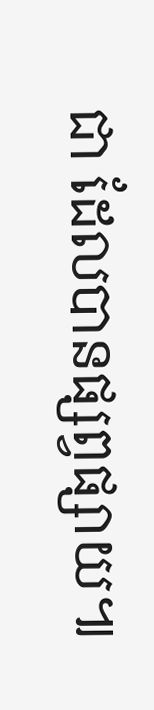ជា ដែលបានផ្សព្វផ្សាយ៕